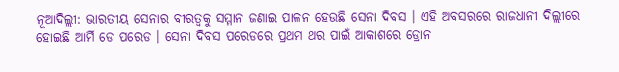ନୂଆଦିଲ୍ଲୀ: ଭାରତୀୟ ସେନାର ବୀରତ୍ବକୁ ସମ୍ମାନ ଜଣାଇ ପାଳନ ହେଉଛି ସେନା ଦିବସ । ଏହି ଅବସରରେ ରାଜଧାନୀ ଦିଲ୍ଲୀରେ ହୋଇଛି ଆର୍ମି ଡେ ପରେଡ । ସେନା ଦିବସ ପରେଡରେ ପ୍ରଥମ ଥର ପାଇଁ ଆକାଶରେ ଡ୍ରୋନ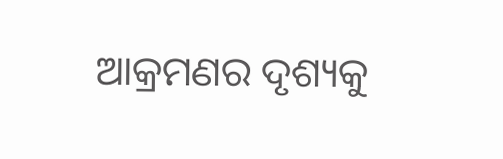ଆକ୍ରମଣର ଦୃଶ୍ୟକୁ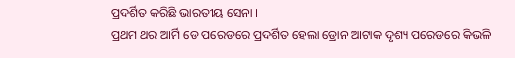ପ୍ରଦର୍ଶିତ କରିଛି ଭାରତୀୟ ସେନା ।
ପ୍ରଥମ ଥର ଆର୍ମି ଡେ ପରେଡରେ ପ୍ରଦର୍ଶିତ ହେଲା ଡ୍ରୋନ ଆଟାକ ଦୃଶ୍ୟ ପରେଡରେ କିଭଳି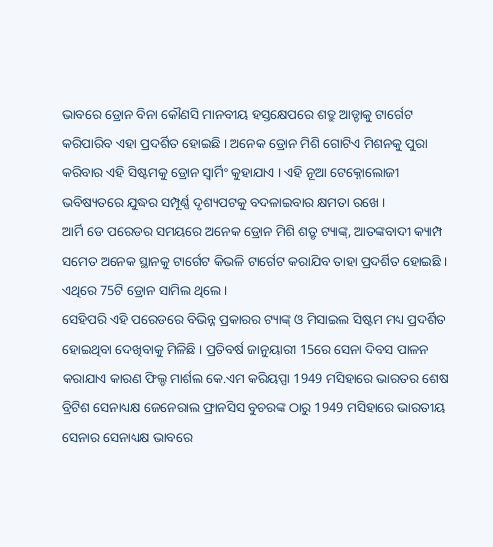ଭାବରେ ଡ୍ରୋନ ବିନା କୌଣସି ମାନବୀୟ ହସ୍ତକ୍ଷେପରେ ଶତ୍ରୁ ଆଡ୍ଡାକୁ ଟାର୍ଗେଟ କରିପାରିବ ଏହା ପ୍ରଦର୍ଶିତ ହୋଇଛି । ଅନେକ ଡ୍ରୋନ ମିଶି ଗୋଟିଏ ମିଶନକୁ ପୁରା କରିବାର ଏହି ସିଷ୍ଟମକୁ ଡ୍ରୋନ ସ୍ବାର୍ମିଂ କୁହାଯାଏ । ଏହି ନୂଆ ଟେକ୍ନୋଲୋଜୀ ଭବିଷ୍ୟତରେ ଯୁଦ୍ଧର ସମ୍ପୂର୍ଣ୍ଣ ଦୃଶ୍ୟପଟକୁ ବଦଳାଇବାର କ୍ଷମତା ରଖେ ।
ଆର୍ମି ଡେ ପରେଡର ସମୟରେ ଅନେକ ଡ୍ରୋନ ମିଶି ଶତ୍ରୃ ଟ୍ୟାଙ୍କ୍, ଆତଙ୍କବାଦୀ କ୍ୟାମ୍ପ ସମେତ ଅନେକ ସ୍ଥାନକୁ ଟାର୍ଗେଟ କିଭଳି ଟାର୍ଗେଟ କରାଯିବ ତାହା ପ୍ରଦର୍ଶିତ ହୋଇଛି । ଏଥିରେ 75ଟି ଡ୍ରୋନ ସାମିଲ ଥିଲେ ।
ସେହିପରି ଏହି ପରେଡରେ ବିଭିନ୍ନ ପ୍ରକାରର ଟ୍ୟାଙ୍କ୍ ଓ ମିସାଇଲ ସିଷ୍ଟମ ମଧ୍ୟ ପ୍ରଦର୍ଶିତ ହୋଇଥିବା ଦେଖିବାକୁ ମିଳିଛି । ପ୍ରତିବର୍ଷ ଜାନୁୟାରୀ 15ରେ ସେନା ଦିବସ ପାଳନ କରାଯାଏ କାରଣ ଫିଲ୍ଡ ମାର୍ଶଲ କେ.ଏମ କରିୟପ୍ପା 1949 ମସିହାରେ ଭାରତର ଶେଷ ବ୍ରିଟିଶ ସେନାଧ୍ୟକ୍ଷ ଜେନେରାଲ ଫ୍ରାନସିସ ବୁଚରଙ୍କ ଠାରୁ 1949 ମସିହାରେ ଭାରତୀୟ ସେନାର ସେନାଧ୍ୟକ୍ଷ ଭାବରେ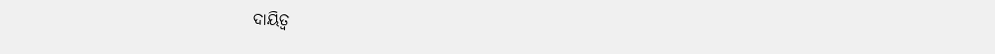ଦାୟିତ୍ବ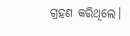ଗ୍ରହଣ କରିଥିଲେ।